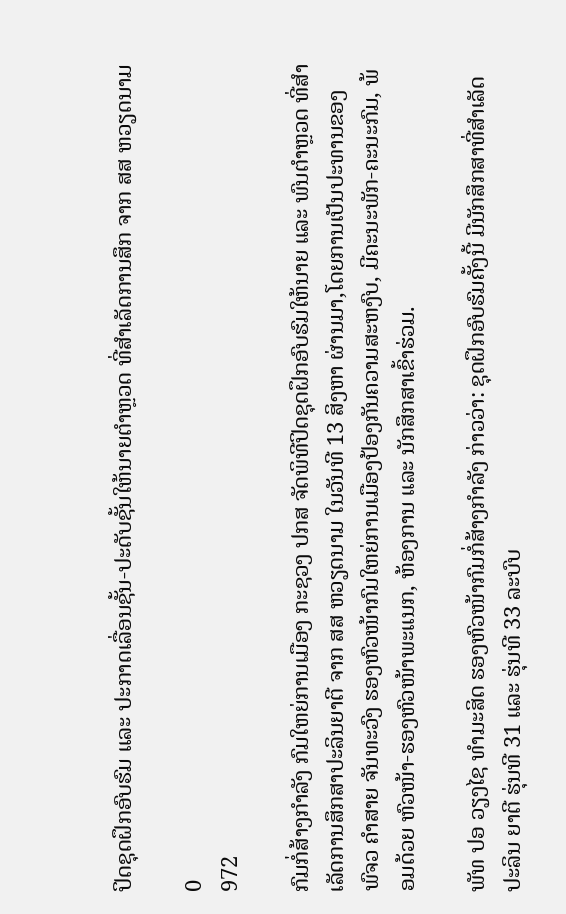ປິດຊຸດຝຶກອົບຮົມ ແລະ ປະກາດເລື່ອນຊັ້ນ-ປະດັບຊັ້ນໃຫ້ນາຍຕໍາຫຼວດ ທີ່ສໍາເລັດການສຶກ ຈາກ ສສ ຫວຽດນາມ

0
972

ກົມກໍ່ສ້າງກໍາລັງ ກົມໃຫຍ່ການເມືອງ ກະຊວງ ປກສ ຈັດພິທີປິດຊຸດຝຶກອົບຮົມໃຫ້ນາຍ ແລະ ພົນຕໍາຫຼວດ ທີ່ສໍາເລັດການສຶກສາປະລິນຍາຕີ ຈາກ ສສ ຫວຽດນາມ ໃນວັນທີ 13 ສິງຫາ ຜ່ານມາ,ໂດຍການເປັນປະທານຂອງ ພົຈວ ຄໍາສາຍ ຈັນທະວົງ ຮອງຫົວໜ້າກົມໃຫຍ່ການເມືອງປ້ອງກັນຄວາມສະຫງົບ, ມີຄະນະພັກ-ຄະນະກົມ, ພ້ອມດ້ວຍ ຫົວໜ້າ-ຮອງຫົວໜ້າພະແນກ, ຫ້ອງການ ແລະ ນັກສຶກສາເຂົ້າຮ່ວມ.

ພັທ ປອ ວຽງໄຊ ທໍາມະສິດ ຮອງຫົວໜ້າກົມກໍ່ສ້າງກໍາລັງ ກ່າວວ່າ: ຊຸດຝຶກອົບຮົມຄັ້ງນີ້ ມີນັກສຶກສາທີ່ສໍາເລັດປະລິນ ຍາຕີ ຮຸ່ນທີ 31 ແລະ ຮຸ່ນທີ 33 ລະບົບ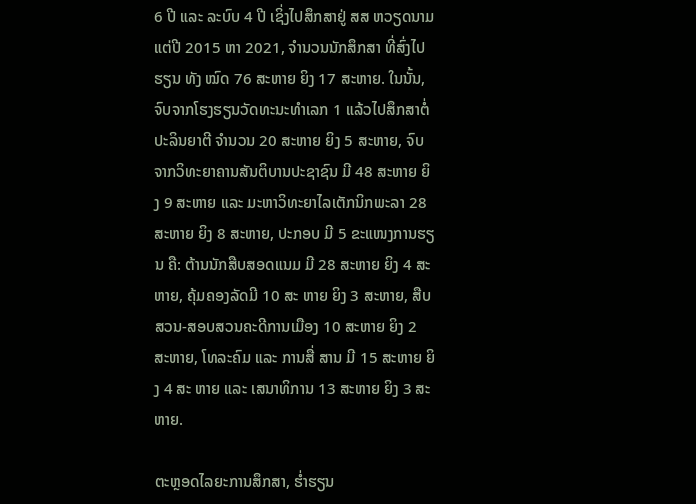6 ປີ ແລະ ລະບົບ 4 ປີ ເຊິ່ງໄປສຶກສາຢູ່ ສສ ຫວຽດນາມ ແຕ່ປີ 2015 ຫາ 2021, ຈໍານວນນັກສຶກສາ ທີ່ສົ່ງໄປຮຽນ ທັງ ໝົດ 76 ສະຫາຍ ຍິງ 17 ສະຫາຍ. ໃນນັ້ນ, ຈົບຈາກໂຮງຮຽນວັດທະນະທໍາເລກ 1 ແລ້ວໄປສຶກສາຕໍ່ປະລິນຍາຕີ ຈໍານວນ 20 ສະຫາຍ ຍິງ 5 ສະຫາຍ, ຈົບຈາກວິທະຍາຄານສັນຕິບານປະຊາຊົນ ມີ 48 ສະຫາຍ ຍິງ 9 ສະຫາຍ ແລະ ມະຫາວິທະຍາໄລເຕັກນິກພະລາ 28 ສະຫາຍ ຍິງ 8 ສະຫາຍ, ປະກອບ ມີ 5 ຂະແໜງການຮຽນ ຄື: ຕ້ານນັກສືບສອດແນມ ມີ 28 ສະຫາຍ ຍິງ 4 ສະຫາຍ, ຄຸ້ມຄອງລັດມີ 10 ສະ ຫາຍ ຍິງ 3 ສະຫາຍ, ສືບສວນ-ສອບສວນຄະດີການເມືອງ 10 ສະຫາຍ ຍິງ 2 ສະຫາຍ, ໂທລະຄົມ ແລະ ການສື່ ສານ ມີ 15 ສະຫາຍ ຍິງ 4 ສະ ຫາຍ ແລະ ເສນາທິການ 13 ສະຫາຍ ຍິງ 3 ສະຫາຍ.

ຕະຫຼອດໄລຍະການສຶກສາ, ຮໍ່າຮຽນ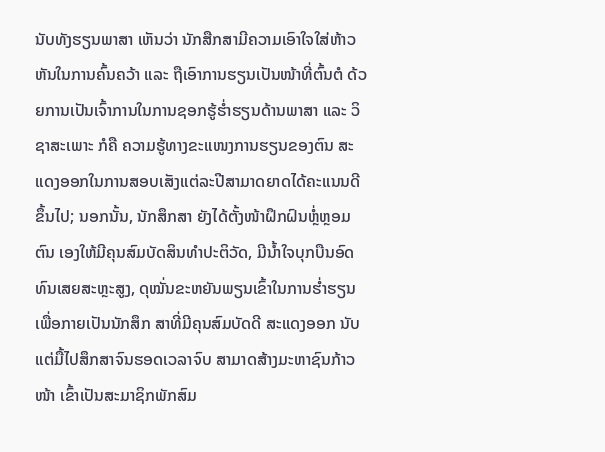ນັບທັງຮຽນພາສາ ເຫັນວ່າ ນັກສືກສາມີຄວາມເອົາໃຈໃສ່ຫ້າວຫັນໃນການຄົ້ນຄວ້າ ແລະ ຖືເອົາການຮຽນເປັນໜ້າທີ່ຕົ້ນຕໍ ດ້ວຍການເປັນເຈົ້າການໃນການຊອກຮູ້ຮໍ່າຮຽນດ້ານພາສາ ແລະ ວິຊາສະເພາະ ກໍຄື ຄວາມຮູ້ທາງຂະແໜງການຮຽນຂອງຕົນ ສະແດງອອກໃນການສອບເສັງແຕ່ລະປີສາມາດຍາດໄດ້ຄະແນນດີຂຶ້ນໄປ; ນອກນັ້ນ, ນັກສຶກສາ ຍັງໄດ້ຕັ້ງໜ້າຝຶກຝົນຫຼໍ່ຫຼອມຕົນ ເອງໃຫ້ມີຄຸນສົມບັດສິນທໍາປະຕິວັດ, ມີນໍ້າໃຈບຸກບືນອົດທົນເສຍສະຫຼະສູງ, ດຸໝັ່ນຂະຫຍັນພຽນເຂົ້າໃນການຮໍ່າຮຽນ ເພື່ອກາຍເປັນນັກສຶກ ສາທີ່ມີຄຸນສົມບັດດີ ສະແດງອອກ ນັບແຕ່ມື້ໄປສຶກສາຈົນຮອດເວລາຈົບ ສາມາດສ້າງມະຫາຊົນກ້າວໜ້າ ເຂົ້າເປັນສະມາຊິກພັກສົມ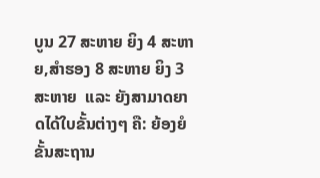ບູນ 27 ສະຫາຍ ຍິງ 4 ສະຫາຍ,ສໍາຮອງ 8 ສະຫາຍ ຍິງ 3 ສະຫາຍ  ແລະ ຍັງສາມາດຍາດໄດ້ໃບຂັ້ນຕ່າງໆ ຄື: ຍ້ອງຍໍຂັ້ນສະຖານ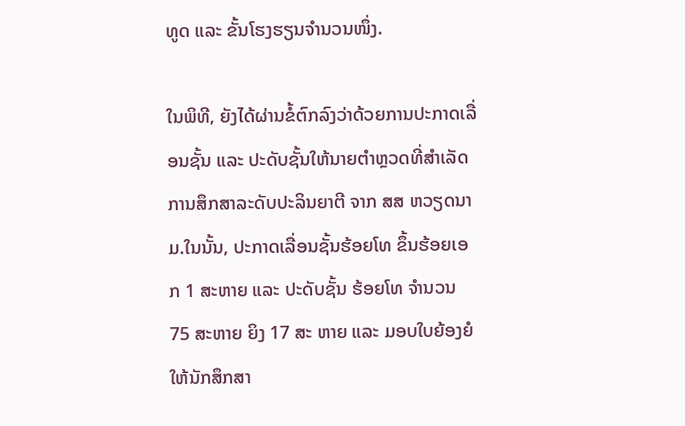ທູດ ແລະ ຂັ້ນໂຮງຮຽນຈໍານວນໜຶ່ງ.

ໃນພິທີ, ຍັງໄດ້ຜ່ານຂໍ້ຕົກລົງວ່າດ້ວຍການປະກາດເລື່ອນຊັ້ນ ແລະ ປະດັບຊັ້ນໃຫ້ນາຍຕໍາຫຼວດທີ່ສໍາເລັດການສຶກສາລະດັບປະລິນຍາຕີ ຈາກ ສສ ຫວຽດນາມ.ໃນນັ້ນ, ປະກາດເລື່ອນຊັ້ນຮ້ອຍໂທ ຂຶ້ນຮ້ອຍເອກ 1 ສະຫາຍ ແລະ ປະດັບຊັ້ນ ຮ້ອຍໂທ ຈໍານວນ 75 ສະຫາຍ ຍິງ 17 ສະ ຫາຍ ແລະ ມອບໃບຍ້ອງຍໍ ໃຫ້ນັກສຶກສາ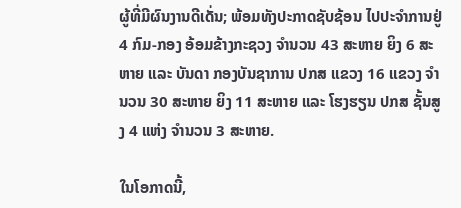ຜູ້ທີ່ມີຜົນງານດີເດັ່ນ; ພ້ອມທັງປະກາດຊັບຊ້ອນ ໄປປະຈໍາການຢູ່ 4 ກົມ-ກອງ ອ້ອມຂ້າງກະຊວງ ຈໍານວນ 43 ສະຫາຍ ຍິງ 6 ສະຫາຍ ແລະ ບັນດາ ກອງບັນຊາການ ປກສ ແຂວງ 16 ແຂວງ ຈໍານວນ 30 ສະຫາຍ ຍິງ 11 ສະຫາຍ ແລະ ໂຮງຮຽນ ປກສ ຊັ້ນສູງ 4 ແຫ່ງ ຈໍານວນ 3 ສະຫາຍ.

ໃນໂອກາດນີ້,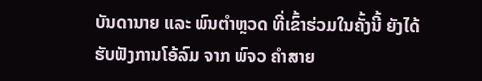ບັນດານາຍ ແລະ ພົນຕໍາຫຼວດ ທີ່ເຂົ້າຮ່ວມໃນຄັ້ງນີ້ ຍັງໄດ້ຮັບຟັງການໂອ້ລົມ ຈາກ ພົຈວ ຄໍາສາຍ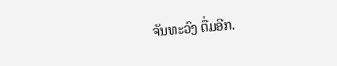ຈັນທະວົງ ຕື່ມອີກ.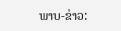ພາບ-ຂ່າວ: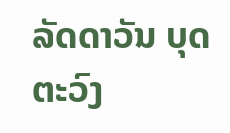ລັດດາວັນ ບຸດຕະວົງ